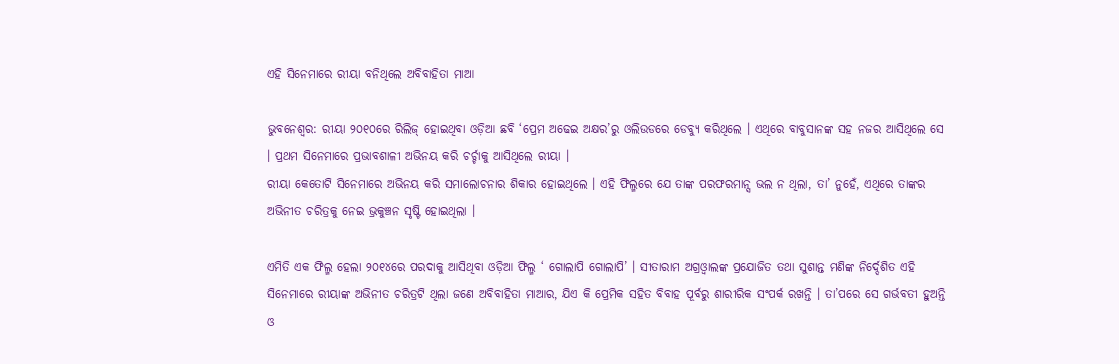ଏହି ସିନେମାରେ ରୀୟା ବନିଥିଲେ ଅବିବାହିତା ମାଆ

ଭୁବନେଶ୍ୱର: ରୀୟା ୨୦୧୦ରେ ରିଲିଜ୍‌ ହୋଇଥିବା ଓଡ଼ିଆ ଛବି ‘ପ୍ରେମ ଅଢେଇ ଅକ୍ଷର’ରୁ ଓଲିଉଡରେ ଡେବ୍ୟୁ କରିଥିଲେ । ଏଥିରେ ବାବୁସାନଙ୍କ ସହ ନଜର ଆସିଥିଲେ ସେ । ପ୍ରଥମ ସିନେମାରେ ପ୍ରଭାବଶାଳୀ ଅଭିନୟ କରି ଚର୍ଚ୍ଚାକୁ ଆସିଥିଲେ ରୀୟା ।
ରୀୟା କେତୋଟି ସିନେମାରେ ଅଭିନୟ କରି ସମାଲୋଚନାର ଶିକାର ହୋଇଥିଲେ । ଏହି ଫିଲ୍ମରେ ଯେ ତାଙ୍କ ପରଫରମାନ୍ସ ଭଲ ନ ଥିଲା, ତା’ ନୁହେଁ, ଏଥିରେ ତାଙ୍କର ଅଭିନୀତ ଚରିତ୍ରକୁ ନେଇ ଭ୍ରକୁଞ୍ଚନ ସୃଷ୍ଟି ହୋଇଥିଲା ।

ଏମିତି ଏକ ଫିଲ୍ମ ହେଲା ୨୦୧୪ରେ ପରଦାକୁ ଆସିଥିବା ଓଡ଼ିଆ ଫିଲ୍ମ ‘ ଗୋଲାପି ଗୋଲାପି’ । ସୀତାରାମ ଅଗ୍ରଓ୍ଵାଲଙ୍କ ପ୍ରଯୋଜିତ ତଥା ସୁଶାନ୍ତ ମଣିଙ୍କ ନିର୍ଦ୍ଦେଶିତ ଏହି ସିନେମାରେ ରୀୟାଙ୍କ ଅଭିନୀତ ଚରିତ୍ରଟି ଥିଲା ଜଣେ ଅବିବାହିତା ମାଆର, ଯିଏ କି ପ୍ରେମିକ ସହିତ ବିବାହ ପୂର୍ବରୁ ଶାରୀରିକ ସଂପର୍କ ରଖନ୍ତି । ତା’ପରେ ସେ ଗର୍ଭବତୀ ହୁଅନ୍ତି ଓ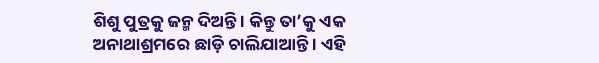ଶିଶୁ ପୁତ୍ରକୁ ଜନ୍ମ ଦିଅନ୍ତି । କିନ୍ତୁ ତା’କୁ ଏକ ଅନାଥାଶ୍ରମରେ ଛାଡ଼ି ଚାଲିଯାଆନ୍ତି । ଏହି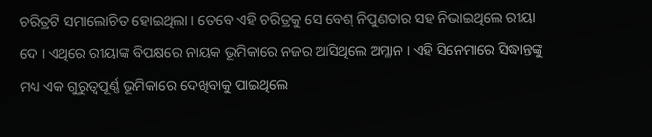ଚରିତ୍ରଟି ସମାଲୋଚିତ ହୋଇଥିଲା । ତେବେ ଏହି ଚରିତ୍ରକୁ ସେ ବେଶ୍‌ ନିପୁଣତାର ସହ ନିଭାଇଥିଲେ ରୀୟା ଦେ । ଏଥିରେ ରୀୟାଙ୍କ ବିପକ୍ଷରେ ନାୟକ ଭୂମିକାରେ ନଜର ଆସିଥିଲେ ଅମ୍ଳାନ । ଏହି ସିନେମାରେ ସିଦ୍ଧାନ୍ତଙ୍କୁ ମଧ୍ୟ ଏକ ଗୁରୁତ୍ୱପୂର୍ଣ୍ଣ ଭୂମିକାରେ ଦେଖିବାକୁ ପାଇଥିଲେ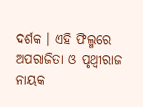ଦର୍ଶକ । ଏହି ଫିଲ୍ମରେ ଅପରାଜିତା ଓ ପୃଥ୍ଵୀରାଜ ନାୟକ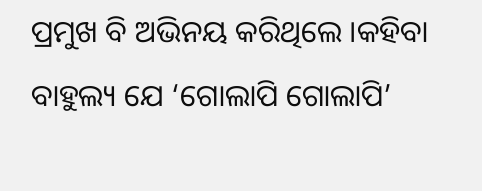ପ୍ରମୁଖ ବି ଅଭିନୟ କରିଥିଲେ ।କହିବା ବାହୁଲ୍ୟ ଯେ ‘ଗୋଲାପି ଗୋଲାପି’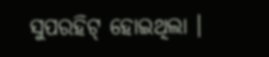ସୁପରହିଟ୍‌ ହୋଇଥିଲା ।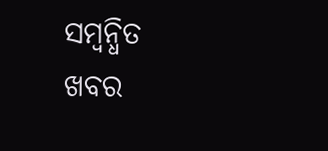ସମ୍ବନ୍ଧିତ ଖବର